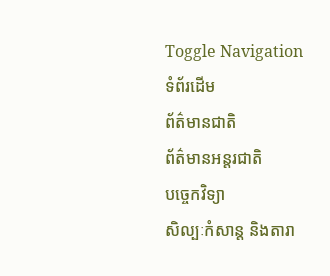Toggle Navigation
ទំព័រដើម
ព័ត៌មានជាតិ
ព័ត៌មានអន្តរជាតិ
បច្ចេកវិទ្យា
សិល្បៈកំសាន្ត និងតារា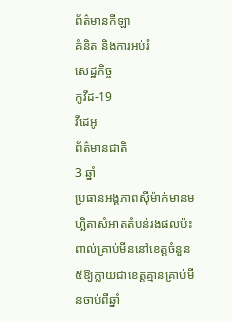ព័ត៌មានកីឡា
គំនិត និងការអប់រំ
សេដ្ឋកិច្ច
កូវីដ-19
វីដេអូ
ព័ត៌មានជាតិ
3 ឆ្នាំ
ប្រធានអង្គភាពស៊ីម៉ាក់មានមហិ្ឆតាសំអាតតំបន់រងផលប៉ះពាល់គ្រាប់មីននៅខេត្តចំនួន៥ឱ្យក្លាយជាខេត្តគ្មានគ្រាប់មីនចាប់ពីឆ្នាំ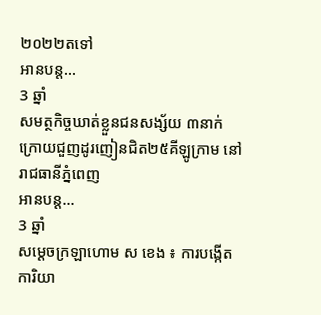២០២២តទៅ
អានបន្ត...
3 ឆ្នាំ
សមត្ថកិច្ចឃាត់ខ្លួនជនសង្ស័យ ៣នាក់ ក្រោយជួញដូរញៀនជិត២៥គីឡូក្រាម នៅរាជធានីភ្នំពេញ
អានបន្ត...
3 ឆ្នាំ
សម្ដេចក្រឡាហោម ស ខេង ៖ ការបង្កើតការិយា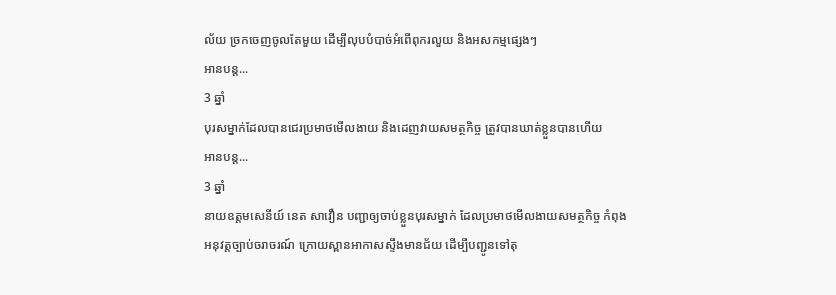ល័យ ច្រកចេញចូលតែមួយ ដើម្បីលុបបំបាច់អំពើពុករលួយ និងអសកម្មផ្សេងៗ
អានបន្ត...
3 ឆ្នាំ
បុរសម្នាក់ដែលបានជេរប្រមាថមើលងាយ និងដេញវាយសមត្ថកិច្ច ត្រូវបានឃាត់ខ្លួនបានហើយ
អានបន្ត...
3 ឆ្នាំ
នាយឧត្តមសេនីយ៍ នេត សាវឿន បញ្ជាឲ្យចាប់ខ្លួនបុរសម្នាក់ ដែលប្រមាថមើលងាយសមត្ថកិច្ច កំពុងអនុវត្តច្បាប់ចរាចរណ៍ ក្រោយស្ពានអាកាសស្ទឹងមានជ័យ ដើម្បីបញ្ជូនទៅតុ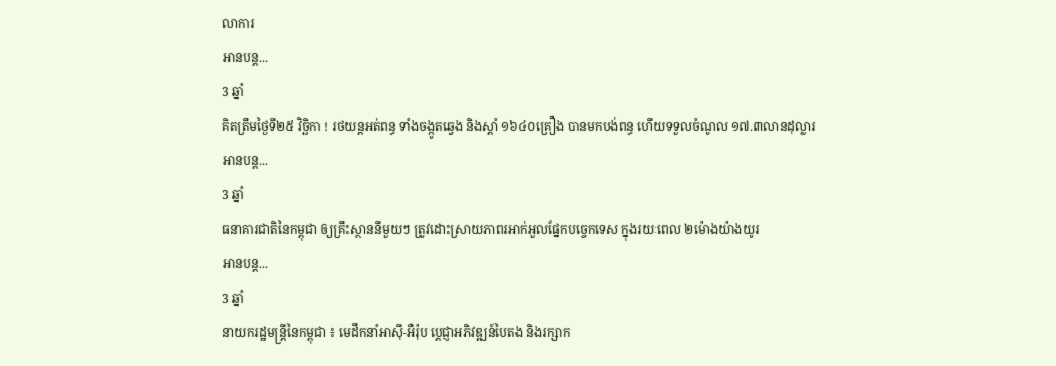លាការ
អានបន្ត...
3 ឆ្នាំ
គិតត្រឹមថ្ងៃទី២៥ វិច្ឆិកា ! រថយន្តអត់ពន្ធ ទាំងចង្កូតឆ្វេង និងស្តាំ ១៦៤០គ្រឿង បានមកបង់ពន្ធ ហើយទទួលចំណូល ១៧.៣លានដុល្លារ
អានបន្ត...
3 ឆ្នាំ
ធនាគារជាតិនៃកម្ពុជា ឲ្យគ្រឹះស្ថាននីមួយៗ ត្រូវដោះស្រាយភាពរអាក់អួលផ្នែកបច្ចេកទេស ក្នុងរយៈពេល ២ម៉ោងយ៉ាងយូរ
អានបន្ត...
3 ឆ្នាំ
នាយករដ្ឋមន្ដ្រីនៃកម្ពុជា ៖ មេដឹកនាំអាស៊ី-អឺរ៉ុប ប្ដេជ្ញាអភិវឌ្ឍន៍បៃតង និងរក្សាក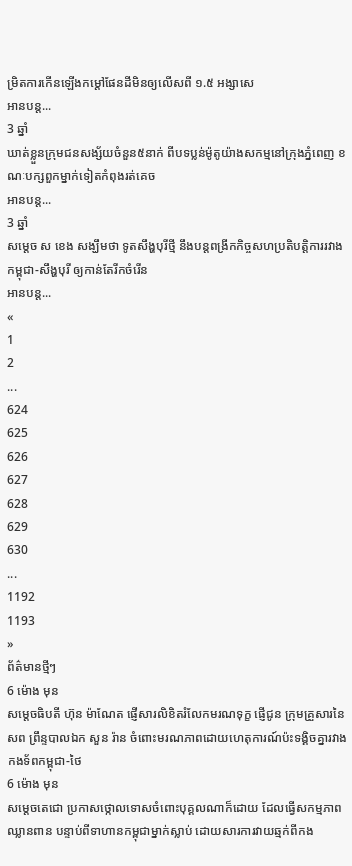ម្រិតការកើនឡើងកម្ដៅផែនដីមិនឲ្យលើសពី ១.៥ អង្សាសេ
អានបន្ត...
3 ឆ្នាំ
ឃាត់ខ្លួនក្រុមជនសង្ស័យចំនួន៥នាក់ ពីបទប្លន់ម៉ូតូយ៉ាងសកម្មនៅក្រុងភ្នំពេញ ខណៈបក្សពួកម្នាក់ទៀតកំពុងរត់គេច
អានបន្ត...
3 ឆ្នាំ
សម្ដេច ស ខេង សង្ឃឹមថា ទូតសឹង្ហបុរីថ្មី នឹងបន្តពង្រីកកិច្ចសហប្រតិបត្តិការរវាង កម្ពុជា-សឹង្ហបុរី ឲ្យកាន់តែរីកចំរើន
អានបន្ត...
«
1
2
...
624
625
626
627
628
629
630
...
1192
1193
»
ព័ត៌មានថ្មីៗ
6 ម៉ោង មុន
សម្ដេចធិបតី ហ៊ុន ម៉ាណែត ផ្ញើសារលិខិតរំលែកមរណទុក្ខ ផ្ញើជូន ក្រុមគ្រួសារនៃសព ព្រឹន្ទបាលឯក សួន រ៉ាន ចំពោះមរណភាពដោយហេតុការណ៍ប៉ះទង្គិចគ្នារវាង កងទ័ពកម្ពុជា-ថៃ
6 ម៉ោង មុន
សម្ដេចតេជោ ប្រកាសថ្កោលទោសចំពោះបុគ្គលណាក៏ដោយ ដែលធ្វើសកម្មភាពឈ្លានពាន បន្ទាប់ពីទាហានកម្ពុជាម្នាក់ស្លាប់ ដោយសារការវាយឆ្មក់ពីកង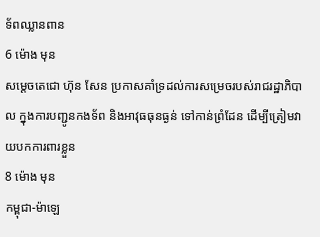ទ័ពឈ្លានពាន
6 ម៉ោង មុន
សម្ដេចតេជោ ហ៊ុន សែន ប្រកាសគាំទ្រដល់ការសម្រេចរបស់រាជរដ្ឋាភិបាល ក្នុងការបញ្ជូនកងទ័ព និងអាវុធធុនធ្ងន់ ទៅកាន់ព្រំដែន ដើម្បីត្រៀមវាយបកការពារខ្លួន
8 ម៉ោង មុន
កម្ពុជា-ម៉ាឡេ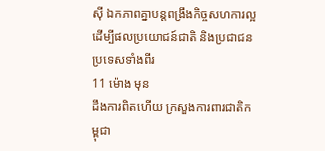ស៊ី ឯកភាពគ្នាបន្ដពង្រឹងកិច្ចសហការល្អ ដើម្បីផលប្រយោជន៍ជាតិ និងប្រជាជនប្រទេសទាំងពីរ
11 ម៉ោង មុន
ដឹងការពិតហើយ ក្រសួងការពារជាតិកម្ពុជា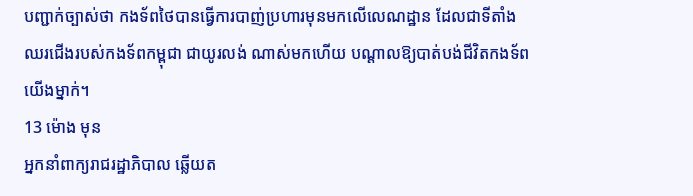បញ្ជាក់ច្បាស់ថា កងទ័ពថៃបានធ្វើការបាញ់ប្រហារមុនមកលើលេណដ្ឋាន ដែលជាទីតាំងឈរជើងរបស់កងទ័ពកម្ពុជា ជាយូរលង់ ណាស់មកហើយ បណ្តាលឱ្យបាត់បង់ជីវិតកងទ័ពយើងម្នាក់។
13 ម៉ោង មុន
អ្នកនាំពាក្យរាជរដ្ឋាភិបាល ឆ្លើយត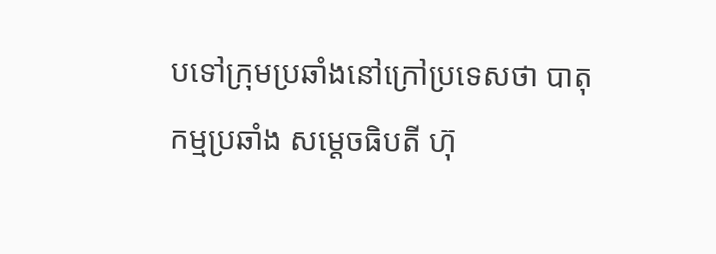បទៅក្រុមប្រឆាំងនៅក្រៅប្រទេសថា បាតុកម្មប្រឆាំង សម្តេចធិបតី ហ៊ុ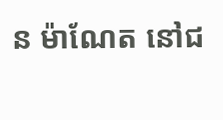ន ម៉ាណែត នៅជ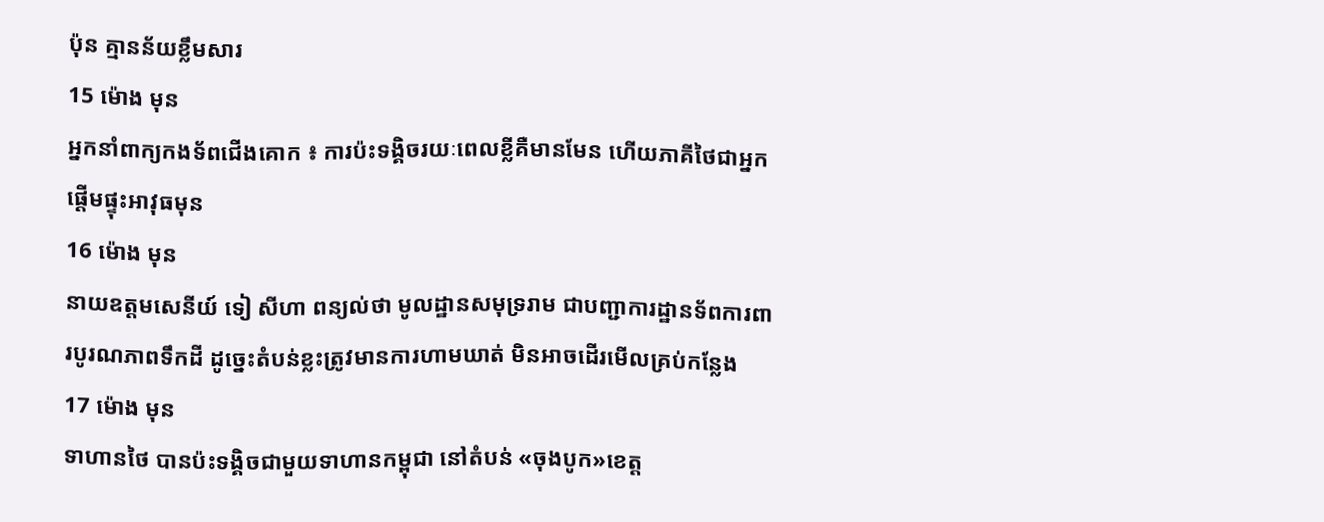ប៉ុន គ្មានន័យខ្លឹមសារ
15 ម៉ោង មុន
អ្នកនាំពាក្យកងទ័ពជើងគោក ៖ ការប៉ះទង្គិចរយៈពេលខ្លីគឺមានមែន ហើយភាគីថៃជាអ្នកផ្ដើមផ្ទុះអាវុធមុន
16 ម៉ោង មុន
នាយឧត្តមសេនីយ៍ ទៀ សីហា ពន្យល់ថា មូលដ្ឋានសមុទ្ររាម ជាបញ្ជាការដ្ឋានទ័ពការពារបូរណភាពទឹកដី ដូច្នេះតំបន់ខ្លះត្រូវមានការហាមឃាត់ មិនអាចដើរមើលគ្រប់កន្លែង
17 ម៉ោង មុន
ទាហានថៃ បានប៉ះទង្គិចជាមួយទាហានកម្ពុជា នៅតំបន់ «ចុងបូក»ខេត្ត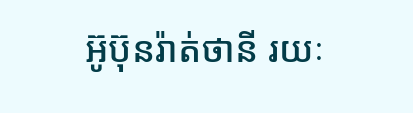អ៊ូប៊ុនរ៉ាត់ថានី រយៈ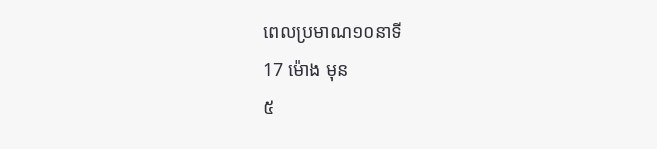ពេលប្រមាណ១០នាទី
17 ម៉ោង មុន
៥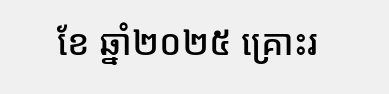ខែ ឆ្នាំ២០២៥ គ្រោះរ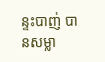ន្ទះបាញ់ បានសម្លា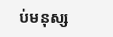ប់មនុស្ស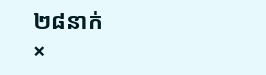២៨នាក់
×